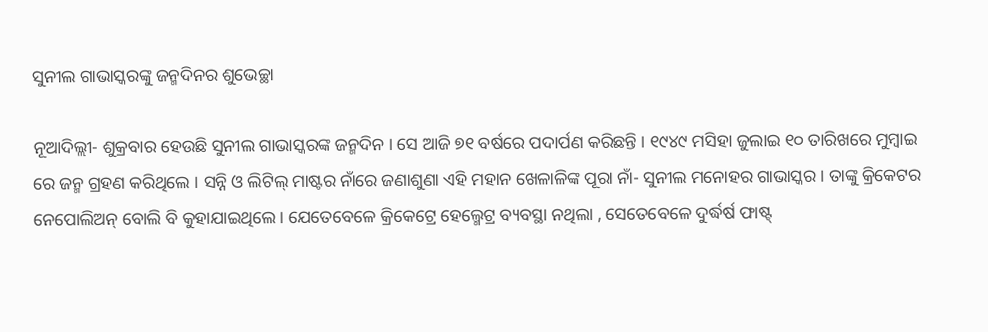ସୁନୀଲ ଗାଭାସ୍କରଙ୍କୁ ଜନ୍ମଦିନର ଶୁଭେଚ୍ଛା

ନୂଆଦିଲ୍ଲୀ- ଶୁକ୍ରବାର ହେଉଛି ସୁନୀଲ ଗାଭାସ୍କରଙ୍କ ଜନ୍ମଦିନ । ସେ ଆଜି ୭୧ ବର୍ଷରେ ପଦାର୍ପଣ କରିଛନ୍ତି । ୧୯୪୯ ମସିହା ଜୁଲାଇ ୧୦ ତାରିଖରେ ମୁମ୍ବାଇ ରେ ଜନ୍ମ ଗ୍ରହଣ କରିଥିଲେ । ସନ୍ନି ଓ ଲିଟିଲ୍ ମାଷ୍ଟର ନାଁରେ ଜଣାଶୁଣା ଏହି ମହାନ ଖେଳାଳିଙ୍କ ପୂରା ନାଁ- ସୁନୀଲ ମନୋହର ଗାଭାସ୍କର । ତାଙ୍କୁ କ୍ରିକେଟର ନେପୋଲିଅନ୍ ବୋଲି ବି କୁହାଯାଇଥିଲେ । ଯେତେବେଳେ କ୍ରିକେଟ୍ରେ ହେଲ୍ମେଟ୍ର ବ୍ୟବସ୍ଥା ନଥିଲା , ସେତେବେଳେ ଦୁର୍ଦ୍ଧର୍ଷ ଫାଷ୍ଟ୍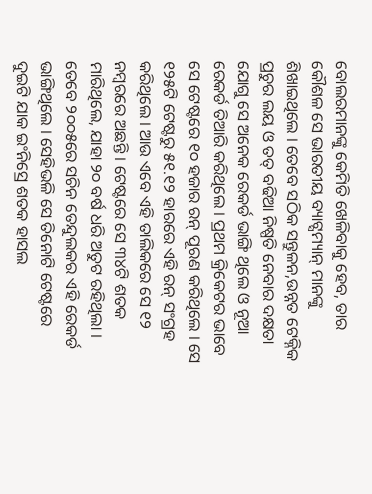ବୋଲରମାନଙ୍କୁ କେମିତି ଖେଳିବାକୁ ହେବ, ତାର କୌଶଳ ସେ ଭାରତୀୟ ବ୍ୟାଟ୍ସମ୍ୟାନ୍ ମାନଙ୍କୁ ଶିଖାଇଥିଲେ । ତେବେ ସଠିକ ସନ୍ତୁଳନ,ଉନ୍ନତ ଟେକ୍ନିକ ପ୍ରଚୁର ଲୟ ଓ ତତ୍ ବଢିଆ ନିଷ୍ପତି ନେବାର ଦକ୍ଷତା ଯୋଗୁ ସେ ଅନେକ ରେକର୍ଡ ଭାଙ୍ଗି ଥିଲେ ଓ ନୂଆ ରେକର୍ଡ ତିଆରି କରିଥିଲେ । ପ୍ରଥମ କ୍ରିକେଟର ଭାବେ ସେ ଟେଷ୍ଟରେ ୧୦ ହଜାର ରନ୍ ପୂରଣ କରିଥିଲେ । ସେ ୧୨୫ଟି ଟେଷ୍ଟରୁ ୫୧.୧୨ ହାରରେ ଏହି ରନ୍ ସଂଗ୍ରହ କରିଥିଲେ । ଆଉ ଏବେ ଏହି ତାଲିକରେ ସେ ୧୨ ନମ୍ବରରେ ଅଛନ୍ତି । ଟେଷ୍ଟରେ ସେ ୩୪ଟି ଶତକ ମାରିଥିଲେ, ଯାହା ୨୦ ବର୍ଷ ଧରି ଅତୁଟ ରହିଥିଲା । ତେବେ ୨୦୦୫ରେ ସଚିନ ତେନ୍ଦୁଲକର ଏହି ରେକର୍ଡ ଭାଙ୍ଗିଥିଲେ । ସେହିଭଳି ସେ ତିନୋଟି ଟେଷ୍ଟରେ ଦୁଇଟି ଯାକ ଇଂନିସ୍ରେ ଶତକ ହାସଲ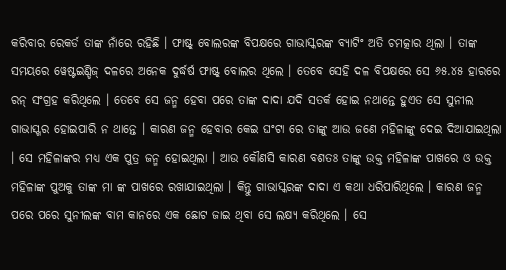କରିବାର ରେକର୍ଡ ତାଙ୍କ ନାଁରେ ରହିଛି । ଫାଷ୍ଟ୍ ବୋଲରଙ୍କ ବିପକ୍ଷରେ ଗାଭାସ୍କରଙ୍କ ବ୍ୟାଟିଂ ଅତି ଚମତ୍କାର ଥିଲା । ତାଙ୍କ ସମୟରେ ୱେଷ୍ଟଇଣ୍ଡିଜ୍ ଦଳରେ ଅନେକ ଦୁର୍ଦ୍ଧର୍ଷ ଫାଷ୍ଟ୍ ବୋଲର ଥିଲେ । ତେବେ ସେହି ଦଳ ବିପକ୍ଷରେ ସେ ୬୫.୪୫ ହାରରେ ରନ୍ ସଂଗ୍ରହ କରିଥିଲେ । ତେବେ ସେ ଜନ୍ମ ହେବା ପରେ ତାଙ୍କ ଦାଦା ଯଦି ସତର୍କ ହୋଇ ନଥାନ୍ତେ ହୁଏତ ସେ ସୁନୀଲ ଗାଭାସ୍ଖର ହୋଇପାରି ନ ଥାନ୍ତେ । କାରଣ ଜନ୍ମ ହେବାର କେଇ ଘଂଟା ରେ ତାଙ୍କୁ ଆଉ ଜଣେ ମହିଳାଙ୍କୁ ଦେଇ ଦିଆଯାଇଥିଲା । ସେ ମହିଳାଙ୍କର ମଧ୍ୟ ଏକ ପୁତ୍ର ଜନ୍ମ ହୋଇଥିଲା । ଆଉ କୌଣସି କାରଣ ବଶତଃ ତାଙ୍କୁ ଉକ୍ତ ମହିଳାଙ୍କ ପାଖରେ ଓ ଉକ୍ତ ମହିଳାଙ୍କ ପୁଅକୁ ତାଙ୍କ ମା ଙ୍କ ପାଖରେ ରଖାଯାଇଥିଲା । କିନ୍ତୁ ଗାଭାସ୍କରଙ୍କ ଦାଦା ଏ କଥା ଧରିପାରିଥିଲେ । କାରଣ ଜନ୍ମ ପରେ ପରେ ସୁନୀଲଙ୍କ ବାମ କାନରେ ଏକ ଛୋଟ ଜାଇ ଥିବା ସେ ଲକ୍ଷ୍ୟ କରିଥିଲେ । ସେ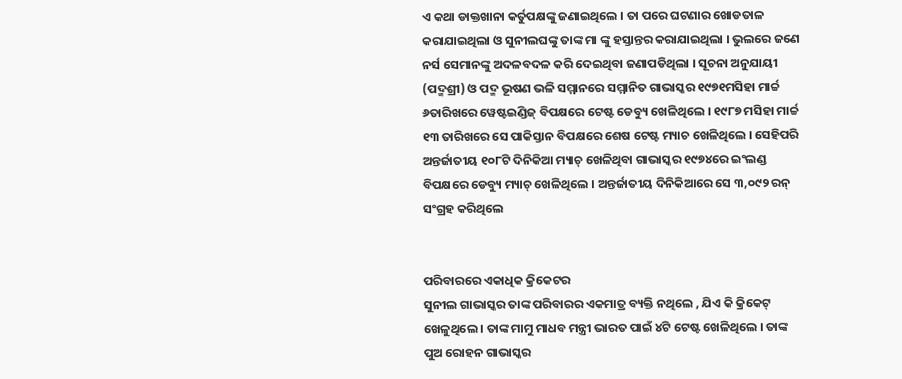ଏ କଥା ଡାକ୍ତଖାନା କର୍ତୁପକ୍ଷଙ୍କୁ ଜଣାଇଥିଲେ । ତା ପରେ ଘଟଣାର ଖୋଡତାଳ କରାଯାଇଥିଲା ଓ ସୁନୀଲଘଙ୍କୁ ତାଙ୍କ ମା ଙ୍କୁ ହସ୍ତାନ୍ତର କରାଯାଇଥିଲା । ଭୁଲରେ ଜଣେ ନର୍ସ ସେମାନଙ୍କୁ ଅଦଳବଦଳ କରି ଦେଇଥିବା ଜଣାପଡିଥିଲା । ସୂଚନା ଅନୁଯାୟୀ (ପଦ୍ମଶ୍ରୀ) ଓ ପଦ୍ମ ଭୂଷଣ ଭଳି ସମ୍ମାନରେ ସମ୍ମାନିତ ଗାଭାସ୍କର ୧୯୭୧ମସିହା ମାର୍ଚ୍ଚ ୬ତାରିଖରେ ୱେଷ୍ଟଇଣ୍ଡିଜ୍ ବିପକ୍ଷରେ ଟେଷ୍ଟ ଡେବ୍ୟୁ ଖେଳିଥିଲେ । ୧୯୮୭ ମସିହା ମାର୍ଚ୍ଚ ୧୩ ତାରିଖରେ ସେ ପାକିସ୍ତାନ ବିପକ୍ଷରେ ଶେଷ ଟେଷ୍ଟ ମ୍ୟାଚ ଖେଳିଥିଲେ । ସେହିପରି ଅନ୍ତର୍ଜାତୀୟ ୧୦୮ଟି ଦିନିକିଆ ମ୍ୟାଚ୍ ଖେଳିଥିବା ଗାଭାସ୍କର ୧୯୭୪ରେ ଇଂଲଣ୍ଡ ବିପକ୍ଷରେ ଡେବ୍ୟୁ ମ୍ୟାଚ୍ ଖେଳିଥିଲେ । ଅନ୍ତର୍ଜାତୀୟ ଦିନିକିଆରେ ସେ ୩,୦୯୨ ରନ୍ ସଂଗ୍ରହ କରିଥିଲେ


ପରିବାରରେ ଏକାଧିକ କ୍ରିକେଟର
ସୁନୀଲ ଗାଭାସ୍କର ତାଙ୍କ ପରିବାରର ଏକମାତ୍ର ବ୍ୟକ୍ତି ନଥିଲେ , ଯିଏ କି କ୍ରିକେଟ୍ ଖେଳୁଥିଲେ । ତାଙ୍କ ମାମୁ ମାଧବ ମନ୍ତ୍ରୀ ଭାରତ ପାଇଁ ୪ଟି ଟେଷ୍ଟ ଖେଳିଥିଲେ । ତାଙ୍କ ପୁଅ ରୋହନ ଗାଭାସ୍କର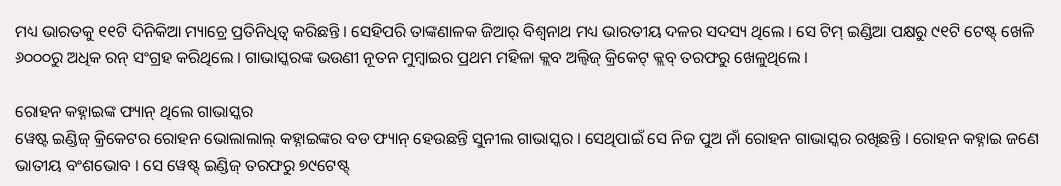ମଧ୍ୟ ଭାରତକୁ ୧୧ଟି ଦିନିକିଆ ମ୍ୟାଚ୍ରେ ପ୍ରତିନିଧିତ୍ୱ କରିଛନ୍ତି । ସେହିପରି ତାଙ୍କଣାଳକ ଜିଆର୍ ବିଶ୍ୱନାଥ ମଧ୍ୟ ଭାରତୀୟ ଦଳର ସଦସ୍ୟ ଥିଲେ । ସେ ଟିମ୍ ଇଣ୍ଡିଆ ପକ୍ଷରୁ ୯୧ଟି ଟେଷ୍ଟ୍ ଖେଳି ୬୦୦୦ରୁ ଅଧିକ ରନ୍ ସଂଗ୍ରହ କରିଥିଲେ । ଗାଭାସ୍କରଙ୍କ ଭଉଣୀ ନୂତନ ମୁମ୍ବାଇର ପ୍ରଥମ ମହିଳା କ୍ଲବ ଅଲ୍ବିଜ୍ କ୍ରିକେଟ୍ କ୍ଲବ୍ ତରଫରୁ ଖେଳୁଥିଲେ ।

ରୋହନ କହ୍ନାଇଙ୍କ ଫ୍ୟାନ୍ ଥିଲେ ଗାଭାସ୍କର
ୱେଷ୍ଟ ଇଣ୍ଡିଜ୍ କ୍ରିକେଟର ରୋହନ ଭୋଲାଲାଲ୍ କହ୍ନାଇଙ୍କର ବଡ ଫ୍ୟାନ୍ ହେଉଛନ୍ତି ସୁନୀଲ ଗାଭାସ୍କର । ସେଥିପାଇଁ ସେ ନିଜ ପୁଅ ନାଁ ରୋହନ ଗାଭାସ୍କର ରଖିଛନ୍ତି । ରୋହନ କହ୍ନାଇ ଜଣେ ଭାତୀୟ ବଂଶଭୋବ । ସେ ୱେଷ୍ଟ୍ ଇଣ୍ଡିଜ୍ ତରଫରୁ ୭୯ଟେଷ୍ଟ୍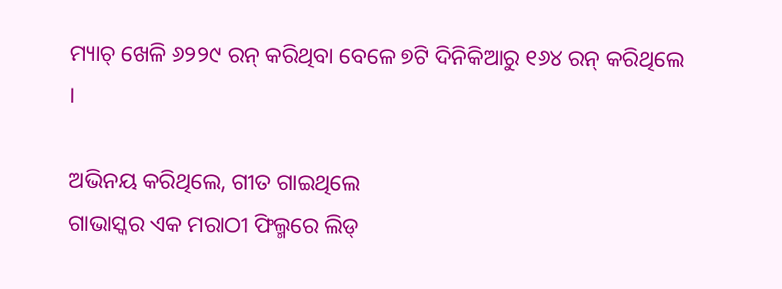ମ୍ୟାଚ୍ ଖେଳି ୬୨୨୯ ରନ୍ କରିଥିବା ବେଳେ ୭ଟି ଦିନିକିଆରୁ ୧୬୪ ରନ୍ କରିଥିଲେ ।

ଅଭିନୟ କରିଥିଲେ, ଗୀତ ଗାଇଥିଲେ
ଗାଭାସ୍କର ଏକ ମରାଠୀ ଫିଲ୍ମରେ ଲିଡ୍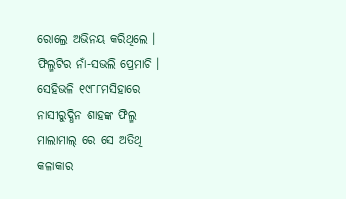ରୋଲ୍ରେ ଅଭିନୟ କରିଥିଲେ । ଫିଲ୍ମଟିର ନାଁ-ସଭଲି ପ୍ରେମାଚି । ସେହିଭଳି ୧୯୮୮ମସିହାରେ ନାସୀରୁଦ୍ଧିନ ଶାହଙ୍କ ଫିଲ୍ମ ମାଲାମାଲ୍ ରେ ସେ ଅତିଥି କଳାକାର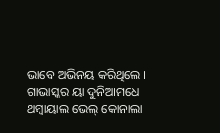ଭାବେ ଅଭିନୟ କରିଥିଲେ । ଗାଭାସ୍କର ୟା ଦୁନିଆମଧେ ଥମ୍ବାୟାଲ ଭେଲ୍ କୋନାଲା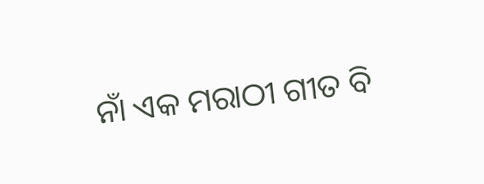ନାଁ ଏକ ମରାଠୀ ଗୀତ ବି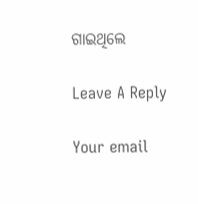ଗାଇଥିଲେ

Leave A Reply

Your email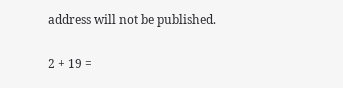address will not be published.

2 + 19 =